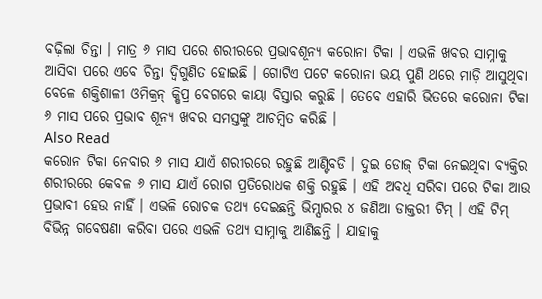ବଢ଼ିଲା ଚିନ୍ତା । ମାତ୍ର ୬ ମାସ ପରେ ଶରୀରରେ ପ୍ରଭାବଶୂନ୍ୟ କରୋନା ଟିକା । ଏଭଳି ଖବର ସାମ୍ନାକୁ ଆସିବା ପରେ ଏବେ ଚିନ୍ତା ଦ୍ୱିଗୁଣିତ ହୋଇଛି । ଗୋଟିଏ ପଟେ କରୋନା ଭୟ ପୁଣି ଥରେ ମାଡ଼ି ଆସୁଥିବା ବେଳେ ଶକ୍ତିଶାଳୀ ଓମିକ୍ରନ୍ କ୍ଷିପ୍ର ବେଗରେ କାୟା ବିସ୍ତାର କରୁଛି । ତେବେ ଏହାରି ଭିତରେ କରୋନା ଟିକା ୬ ମାସ ପରେ ପ୍ରଭାବ ଶୂନ୍ୟ ଖବର ସମସ୍ତଙ୍କୁ ଆଚମ୍ବିତ କରିଛି ।
Also Read
କରୋନ ଟିକା ନେବାର ୬ ମାସ ଯାଏଁ ଶରୀରରେ ରହୁଛି ଆଣ୍ଟିବଡି । ଦୁଇ ଡୋଜ୍ ଟିକା ନେଇଥିବା ବ୍ୟକ୍ତିର ଶରୀରରେ କେବଳ ୬ ମାସ ଯାଏଁ ରୋଗ ପ୍ରତିରୋଧକ ଶକ୍ତି ରହୁଛି । ଏହି ଅବଧି ସରିବା ପରେ ଟିକା ଆଉ ପ୍ରଭାବୀ ହେଉ ନାହିଁ । ଏଭଳି ରୋଚକ ତଥ୍ୟ ଦେଇଛନ୍ତି ଭିମ୍ସାରର ୪ ଜଣିଆ ଡାକ୍ତରୀ ଟିମ୍ । ଏହି ଟିମ୍ ବିଭିନ୍ନ ଗବେଷଣା କରିବା ପରେ ଏଭଳି ତଥ୍ୟ ସାମ୍ନାକୁ ଆଣିଛନ୍ତି । ଯାହାକୁ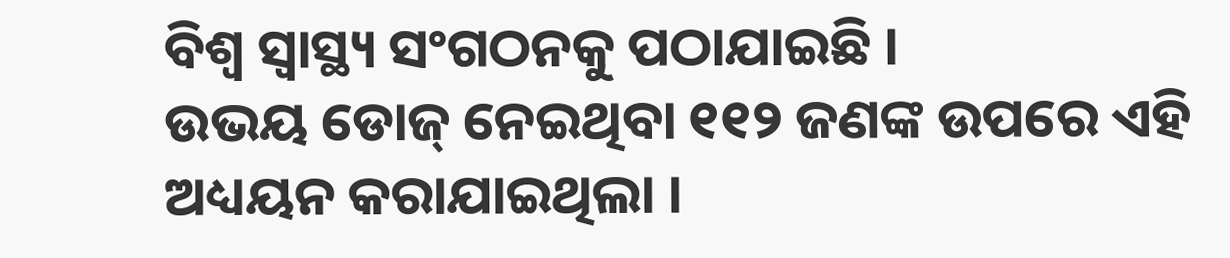ବିଶ୍ୱ ସ୍ୱାସ୍ଥ୍ୟ ସଂଗଠନକୁ ପଠାଯାଇଛି ।
ଉଭୟ ଡୋଜ୍ ନେଇଥିବା ୧୧୨ ଜଣଙ୍କ ଉପରେ ଏହି ଅଧ୍ୟୟନ କରାଯାଇଥିଲା ।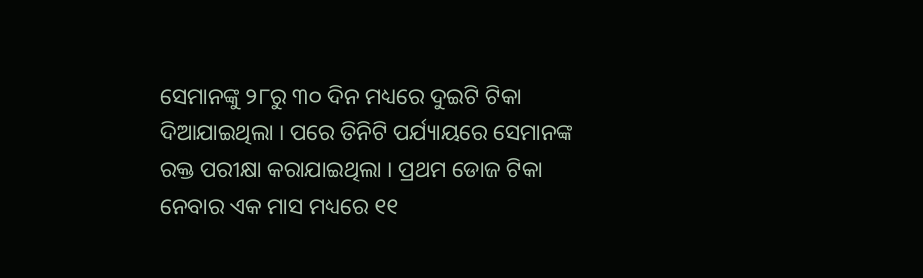ସେମାନଙ୍କୁ ୨୮ରୁ ୩୦ ଦିନ ମଧ୍ୟରେ ଦୁଇଟି ଟିକା ଦିଆଯାଇଥିଲା । ପରେ ତିନିଟି ପର୍ଯ୍ୟାୟରେ ସେମାନଙ୍କ ରକ୍ତ ପରୀକ୍ଷା କରାଯାଇଥିଲା । ପ୍ରଥମ ଡୋଜ ଟିକା ନେବାର ଏକ ମାସ ମଧ୍ୟରେ ୧୧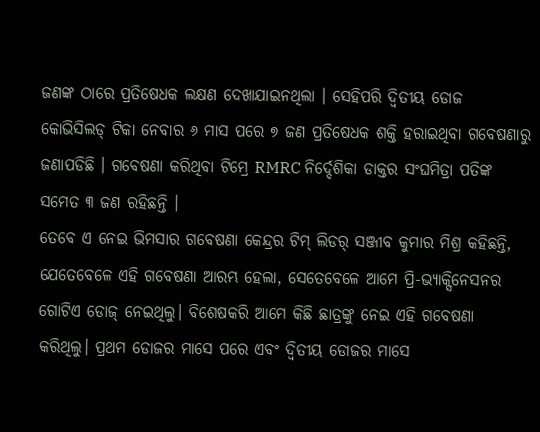ଜଣଙ୍କ ଠାରେ ପ୍ରତିଷେଧକ ଲକ୍ଷଣ ଦେଖାଯାଇନଥିଲା । ସେହିପରି ଦ୍ୱିତୀୟ ଡୋଜ କୋଭିସିଲଡ୍ ଟିକା ନେବାର ୬ ମାସ ପରେ ୭ ଜଣ ପ୍ରତିଷେଧକ ଶକ୍ତି ହରାଇଥିବା ଗବେଷଣାରୁ ଜଣାପଡିଛି । ଗବେଷଣା କରିଥିବା ଟିମ୍ରେ RMRC ନିର୍ଦ୍ଦେଶିକା ଡାକ୍ତର ସଂଘମିତ୍ରା ପତିଙ୍କ ସମେତ ୩ ଜଣ ରହିଛନ୍ତି ।
ତେବେ ଏ ନେଇ ଭିମସାର ଗବେଷଣା କେନ୍ଦ୍ରର ଟିମ୍ ଲିଡର୍ ସଞ୍ଜୀବ କୁମାର ମିଶ୍ର କହିଛନ୍ତି, ଯେତେବେଳେ ଏହି ଗବେଷଣା ଆରମ୍ଭ ହେଲା, ସେତେବେଳେ ଆମେ ପ୍ରି-ଭ୍ୟାକ୍ସିନେସନର ଗୋଟିଏ ଡୋଜ୍ ନେଇଥିଲୁ। ବିଶେଷକରି ଆମେ କିଛି ଛାତ୍ରଙ୍କୁ ନେଇ ଏହି ଗବେଷଣା କରିଥିଲୁ। ପ୍ରଥମ ଡୋଜର ମାସେ ପରେ ଏବଂ ଦ୍ୱିତୀୟ ଡୋଜର ମାସେ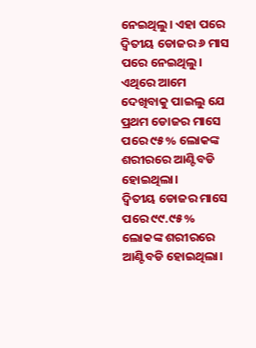ନେଇଥିଲୁ। ଏହା ପରେ ଦ୍ୱିତୀୟ ଡୋଜର ୬ ମାସ ପରେ ନେଇଥିଲୁ। ଏଥିରେ ଆମେ ଦେଖିବାକୁ ପାଇଲୁ ଯେ ପ୍ରଥମ ଡୋଜର ମାସେ ପରେ ୯୫% ଲୋକଙ୍କ ଶରୀରରେ ଆଣ୍ଟିବଡି ହୋଇଥିଲା।
ଦ୍ୱିତୀୟ ଡୋଜର ମାସେ ପରେ ୯୯.୯୫% ଲୋକଙ୍କ ଶରୀରରେ ଆଣ୍ଟିବଡି ହୋଇଥିଲା।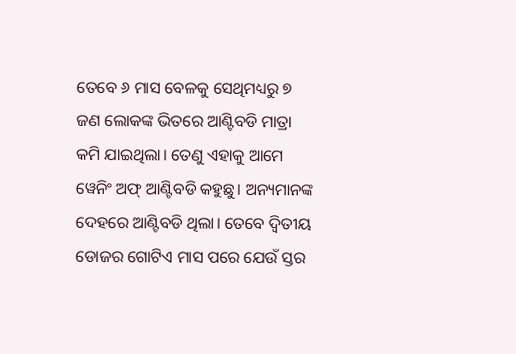ତେବେ ୬ ମାସ ବେଳକୁ ସେଥିମଧ୍ୟରୁ ୭ ଜଣ ଲୋକଙ୍କ ଭିତରେ ଆଣ୍ଟିବଡି ମାତ୍ରା କମି ଯାଇଥିଲା। ତେଣୁ ଏହାକୁ ଆମେ ୱେନିଂ ଅଫ୍ ଆଣ୍ଟିବଡି କହୁଛୁ। ଅନ୍ୟମାନଙ୍କ ଦେହରେ ଆଣ୍ଟିବଡି ଥିଲା। ତେବେ ଦ୍ୱିତୀୟ ଡୋଜର ଗୋଟିଏ ମାସ ପରେ ଯେଉଁ ସ୍ତର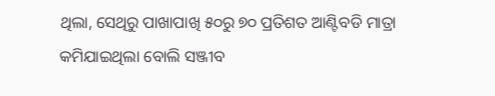ଥିଲା, ସେଥିରୁ ପାଖାପାଖି ୫୦ରୁ ୭୦ ପ୍ରତିଶତ ଆଣ୍ଟିବଡି ମାତ୍ରା କମିଯାଇଥିଲା ବୋଲି ସଞ୍ଜୀବ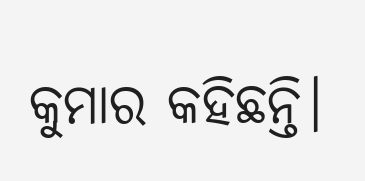କୁମାର କହିଛନ୍ତି।